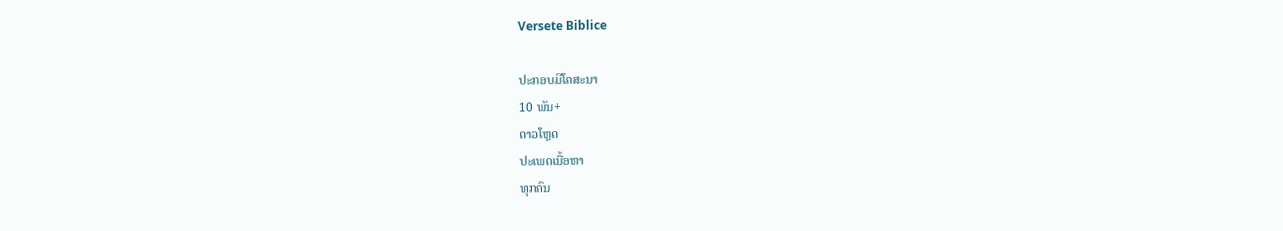Versete Biblice

ປະກອບມີໂຄສະນາ
10 ພັນ+
ດາວໂຫຼດ
ປະເພດເນື້ອຫາ
ທຸກຄົນ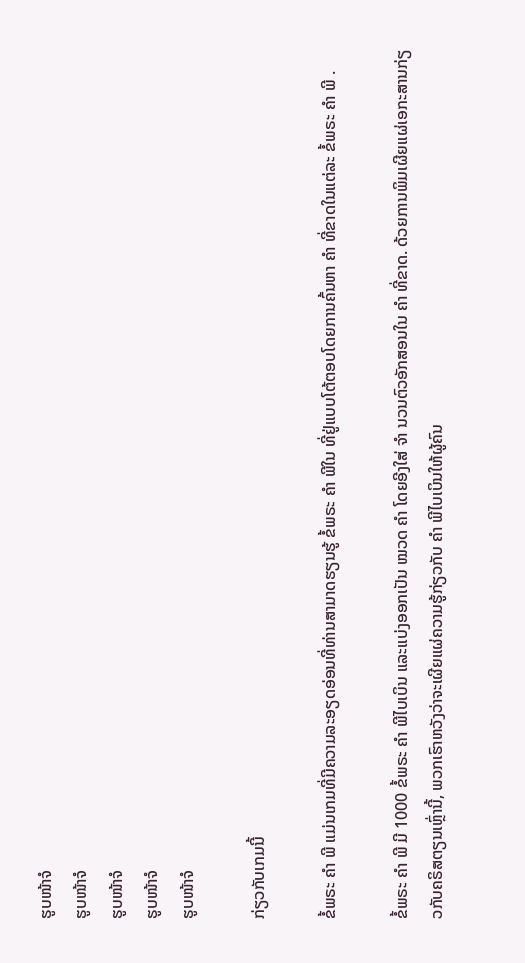ຮູບໜ້າຈໍ
ຮູບໜ້າຈໍ
ຮູບໜ້າຈໍ
ຮູບໜ້າຈໍ
ຮູບໜ້າຈໍ

ກ່ຽວກັບເກມນີ້

ຂໍ້ພຣະ ຄຳ ພີ ແມ່ນເກມທີ່ມີຄວາມລະອຽດອ່ອນທີ່ທ່ານສາມາດຮຽນຮູ້ ຂໍ້ພຣະ ຄຳ ພີໃນ ທີ່ຢູ່ແບບໂຕ້ຕອບໂດຍການຄົ້ນຫາ ຄຳ ທີ່ຂາດໃນແຕ່ລະ ຂໍ້ພຣະ ຄຳ ພີ .

ຂໍ້ພຣະ ຄຳ ພີ ມີ 1000 ຂໍ້ພຣະ ຄຳ ພີໄບເບິນ ແລະແບ່ງອອກເປັນ ໝວດ ຄຳ ໂດຍອີງໃສ່ ຈຳ ນວນຕົວອັກສອນໃນ ຄຳ ທີ່ຂາດ. ດ້ວຍການພິມເຜີຍແຜ່ເອກະສານກ່ຽວກັບຄຣິສຕຽນເຫຼົ່ານີ້, ພວກເຮົາຫວັງວ່າຈະເຜີຍແຜ່ຄວາມຮູ້ກ່ຽວກັບ ຄຳ ພີໄບເບິນໃຫ້ຜູ້ຄົນ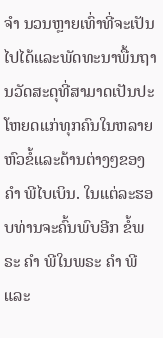ຈຳ ນວນຫຼາຍເທົ່າທີ່ຈະເປັນໄປໄດ້ແລະພັດທະນາພື້ນຖານວັດສະດຸທີ່ສາມາດເປັນປະໂຫຍດແກ່ທຸກຄົນໃນຫລາຍຫົວຂໍ້ແລະດ້ານຕ່າງໆຂອງ ຄຳ ພີໄບເບິນ. ໃນແຕ່ລະຮອບທ່ານຈະຄົ້ນພົບອີກ ຂໍ້ພຣະ ຄຳ ພີໃນພຣະ ຄຳ ພີ ແລະ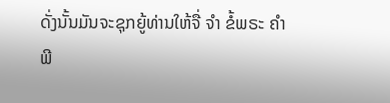ດັ່ງນັ້ນມັນຈະຊຸກຍູ້ທ່ານໃຫ້ຈື່ ຈຳ ຂໍ້ພຣະ ຄຳ ພີ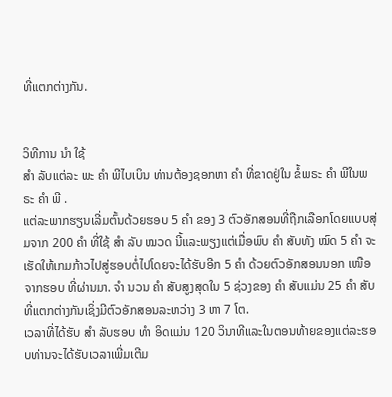ທີ່ແຕກຕ່າງກັນ.


ວິທີການ ນຳ ໃຊ້
ສຳ ລັບແຕ່ລະ ພະ ຄຳ ພີໄບເບິນ ທ່ານຕ້ອງຊອກຫາ ຄຳ ທີ່ຂາດຢູ່ໃນ ຂໍ້ພຣະ ຄຳ ພີໃນພຣະ ຄຳ ພີ .
ແຕ່ລະພາກຮຽນເລີ່ມຕົ້ນດ້ວຍຮອບ 5 ຄຳ ຂອງ 3 ຕົວອັກສອນທີ່ຖືກເລືອກໂດຍແບບສຸ່ມຈາກ 200 ຄຳ ທີ່ໃຊ້ ສຳ ລັບ ໝວດ ນີ້ແລະພຽງແຕ່ເມື່ອພົບ ຄຳ ສັບທັງ ໝົດ 5 ຄຳ ຈະເຮັດໃຫ້ເກມກ້າວໄປສູ່ຮອບຕໍ່ໄປໂດຍຈະໄດ້ຮັບອີກ 5 ຄຳ ດ້ວຍຕົວອັກສອນນອກ ເໜືອ ຈາກຮອບ ທີ່ຜ່ານມາ. ຈຳ ນວນ ຄຳ ສັບສູງສຸດໃນ 5 ຊ່ວງຂອງ ຄຳ ສັບແມ່ນ 25 ຄຳ ສັບທີ່ແຕກຕ່າງກັນເຊິ່ງມີຕົວອັກສອນລະຫວ່າງ 3 ຫາ 7 ໂຕ.
ເວລາທີ່ໄດ້ຮັບ ສຳ ລັບຮອບ ທຳ ອິດແມ່ນ 120 ວິນາທີແລະໃນຕອນທ້າຍຂອງແຕ່ລະຮອບທ່ານຈະໄດ້ຮັບເວລາເພີ່ມເຕີມ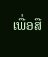ເພື່ອສື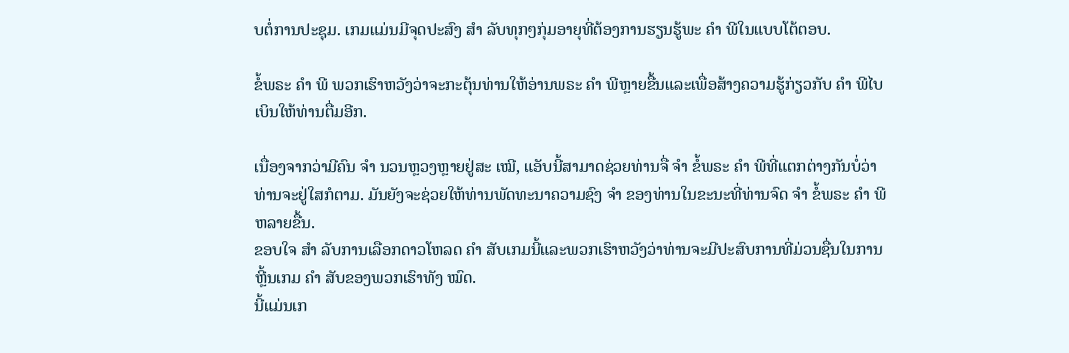ບຕໍ່ການປະຊຸມ. ເກມແມ່ນມີຈຸດປະສົງ ສຳ ລັບທຸກໆກຸ່ມອາຍຸທີ່ຕ້ອງການຮຽນຮູ້ພະ ຄຳ ພີໃນແບບໂຕ້ຕອບ.

ຂໍ້ພຣະ ຄຳ ພີ ພວກເຮົາຫວັງວ່າຈະກະຕຸ້ນທ່ານໃຫ້ອ່ານພຣະ ຄຳ ພີຫຼາຍຂື້ນແລະເພື່ອສ້າງຄວາມຮູ້ກ່ຽວກັບ ຄຳ ພີໄບເບິນໃຫ້ທ່ານຕື່ມອີກ.

ເນື່ອງຈາກວ່າມີຄົນ ຈຳ ນວນຫຼວງຫຼາຍຢູ່ສະ ເໝີ, ແອັບນີ້ສາມາດຊ່ວຍທ່ານຈື່ ຈຳ ຂໍ້ພຣະ ຄຳ ພີທີ່ແຕກຕ່າງກັນບໍ່ວ່າທ່ານຈະຢູ່ໃສກໍຕາມ. ມັນຍັງຈະຊ່ວຍໃຫ້ທ່ານພັດທະນາຄວາມຊົງ ຈຳ ຂອງທ່ານໃນຂະນະທີ່ທ່ານຈົດ ຈຳ ຂໍ້ພຣະ ຄຳ ພີຫລາຍຂື້ນ.
ຂອບໃຈ ສຳ ລັບການເລືອກດາວໂຫລດ ຄຳ ສັບເກມນີ້ແລະພວກເຮົາຫວັງວ່າທ່ານຈະມີປະສົບການທີ່ມ່ວນຊື່ນໃນການຫຼີ້ນເກມ ຄຳ ສັບຂອງພວກເຮົາທັງ ໝົດ.
ນີ້ແມ່ນເກ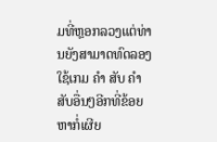ມທີ່ຫຼອກລວງແຕ່ທ່ານຍັງສາມາດທົດລອງໃຊ້ເກມ ຄຳ ສັບ ຄຳ ສັບອື່ນໆອີກທີ່ຂ້ອຍຫາກໍ່ເຜີຍ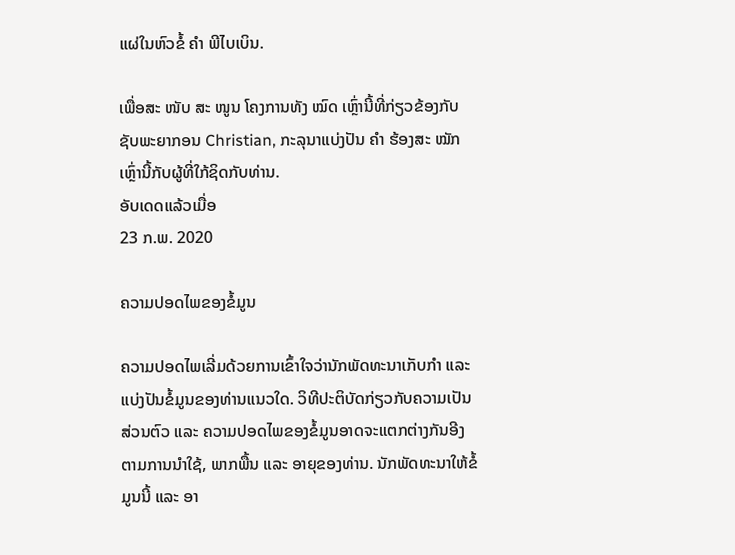ແຜ່ໃນຫົວຂໍ້ ຄຳ ພີໄບເບິນ.

ເພື່ອສະ ໜັບ ສະ ໜູນ ໂຄງການທັງ ໝົດ ເຫຼົ່ານີ້ທີ່ກ່ຽວຂ້ອງກັບຊັບພະຍາກອນ Christian, ກະລຸນາແບ່ງປັນ ຄຳ ຮ້ອງສະ ໝັກ ເຫຼົ່ານີ້ກັບຜູ້ທີ່ໃກ້ຊິດກັບທ່ານ.
ອັບເດດແລ້ວເມື່ອ
23 ກ.ພ. 2020

ຄວາມປອດໄພຂອງຂໍ້ມູນ

ຄວາມປອດໄພເລີ່ມດ້ວຍການເຂົ້າໃຈວ່ານັກພັດທະນາເກັບກຳ ແລະ ແບ່ງປັນຂໍ້ມູນຂອງທ່ານແນວໃດ. ວິທີປະຕິບັດກ່ຽວກັບຄວາມເປັນສ່ວນຕົວ ແລະ ຄວາມປອດໄພຂອງຂໍ້ມູນອາດຈະແຕກຕ່າງກັນອີງຕາມການນຳໃຊ້, ພາກພື້ນ ແລະ ອາຍຸຂອງທ່ານ. ນັກພັດທະນາໃຫ້ຂໍ້ມູນນີ້ ແລະ ອາ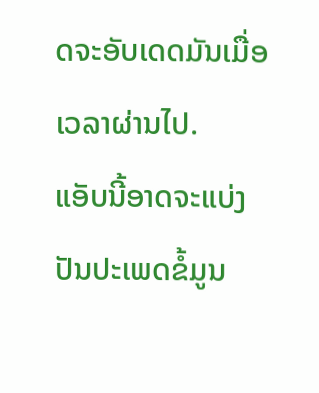ດຈະອັບເດດມັນເມື່ອເວລາຜ່ານໄປ.
ແອັບນີ້ອາດຈະແບ່ງປັນປະເພດຂໍ້ມູນ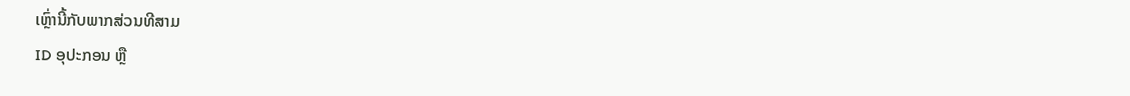ເຫຼົ່ານີ້ກັບພາກສ່ວນທີສາມ
ID ອຸປະກອນ ຫຼື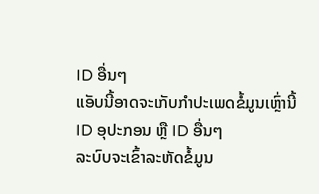ID ອື່ນໆ
ແອັບນີ້ອາດຈະເກັບກຳປະເພດຂໍ້ມູນເຫຼົ່ານີ້
ID ອຸປະກອນ ຫຼື ID ອື່ນໆ
ລະບົບຈະເຂົ້າລະຫັດຂໍ້ມູນ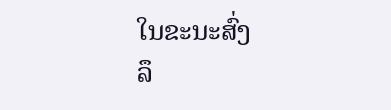ໃນຂະນະສົ່ງ
ລຶ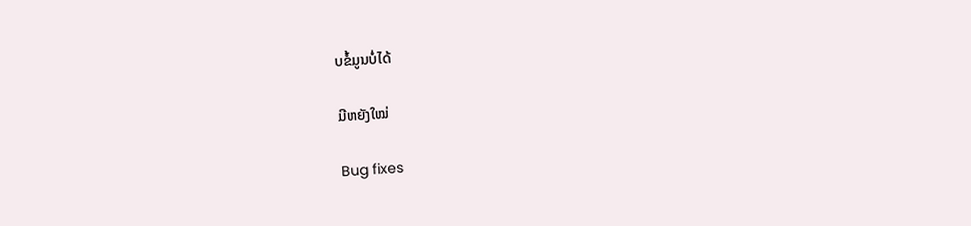ບຂໍ້ມູນບໍ່ໄດ້

ມີຫຍັງໃໝ່

Bug fixes